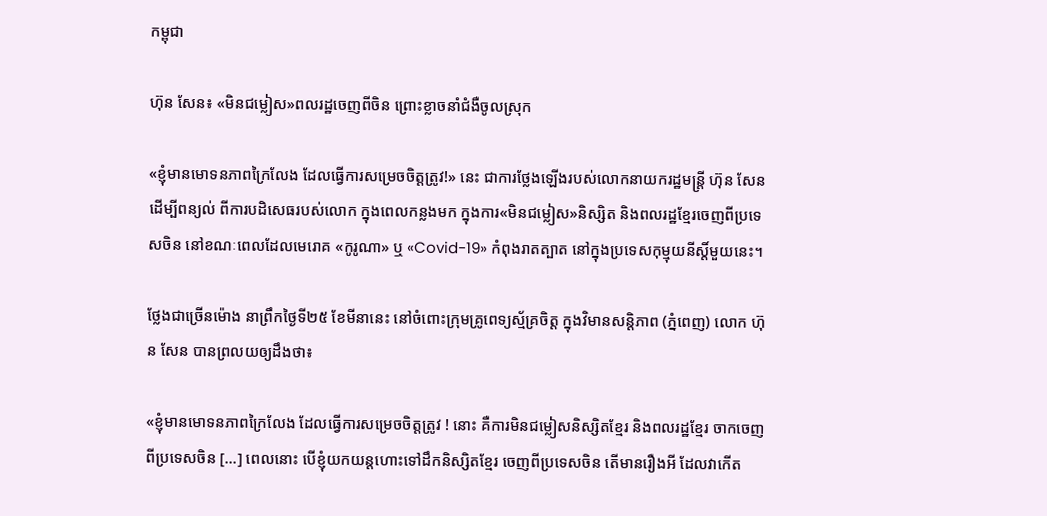កម្ពុជា

ហ៊ុន សែន៖ «មិនជម្លៀស»ពលរដ្ឋចេញពីចិន ព្រោះខ្លាចនាំជំងឺចូលស្រុក

«ខ្ញុំមានមោទនភាពក្រៃលែង ដែលធ្វើការសម្រេចចិត្តត្រូវ!» នេះ ជាការថ្លែងឡើងរបស់លោកនាយករដ្ឋមន្ត្រី ហ៊ុន សែន ដើម្បីពន្យល់ ពីការបដិសេធរបស់លោក ក្នុងពេលកន្លងមក ក្នុងការ«មិនជម្លៀស»និស្សិត និងពលរដ្ឋខ្មែរចេញពីប្រទេសចិន នៅខណៈពេលដែលមេរោគ «កូរូណា» ឬ «Covid-19» កំពុងរាតត្បាត នៅក្នុងប្រទេសកុម្មុយនីស្ដិ៍មួយនេះ។

ថ្លែងជាច្រើនម៉ោង នាព្រឹកថ្ងៃទី២៥ ខែមីនានេះ នៅចំពោះក្រុមគ្រូពេទ្យស្ម័គ្រចិត្ត ក្នុងវិមានសន្ដិភាព (ភ្នំពេញ) លោក ហ៊ុន សែន បានព្រលយឲ្យដឹងថា៖

«ខ្ញុំមានមោទនភាពក្រៃលែង ដែលធ្វើការសម្រេចចិត្តត្រូវ ! នោះ គឺការមិនជម្លៀសនិស្សិតខ្មែរ និងពលរដ្ឋខ្មែរ ចាកចេញពីប្រទេសចិន […] ពេលនោះ បើខ្ញុំយកយន្ដហោះទៅដឹកនិស្សិតខ្មែរ ចេញពីប្រទេសចិន តើមានរឿងអី ដែលវាកើត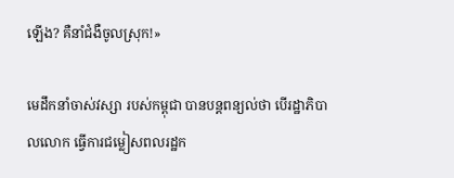ឡើង? គឺនាំជំងឺចូលស្រុក!»

មេដឹកនាំចាស់វស្សា របស់កម្ពុជា បានបន្តពន្យល់ថា បើរដ្ឋាភិបាលលោក ធ្វើការជម្លៀសពលរដ្ឋក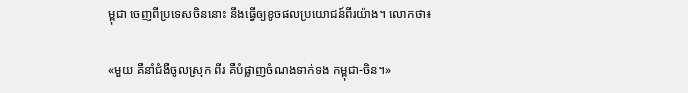ម្ពុជា ចេញពីប្រទេសចិននោះ នឹងធ្វើឲ្យខូចផលប្រយោជន៍ពីរយ៉ាង។ លោកថា៖

«មួយ គឺនាំជំងឺចូលស្រុក ពីរ គឺបំផ្លាញចំណងទាក់ទង កម្ពុជា-ចិន។»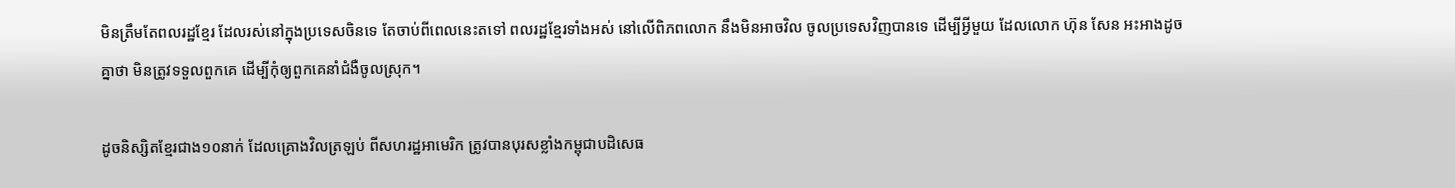មិនត្រឹមតែពលរដ្ឋខ្មែរ ដែលរស់នៅក្នុងប្រទេសចិនទេ តែចាប់ពីពេលនេះតទៅ ពលរដ្ឋខ្មែរទាំងអស់ នៅលើពិភពលោក នឹងមិនអាចវិល ចូលប្រទេសវិញបានទេ ដើម្បីអ្វីមួយ ដែលលោក ហ៊ុន សែន អះអាងដូចគ្នាថា មិនត្រូវទទួលពួកគេ ដើម្បីកុំឲ្យពួកគេនាំជំងឺចូលស្រុក។

ដូចនិស្សិតខ្មែរជាង១០នាក់ ដែលគ្រោងវិលត្រឡប់ ពីសហរដ្ឋអាមេរិក ត្រូវបានបុរសខ្លាំងកម្ពុជាបដិសេធ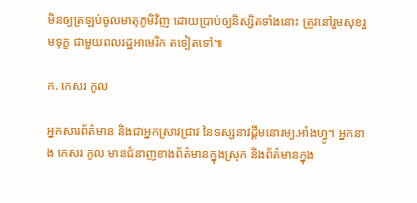មិនឲ្យត្រឡប់ចូលមាតុភូមិវិញ ដោយប្រាប់ឲ្យនិស្សិតទាំងនោះ ត្រូវនៅរួមសុខរួមទុក្ខ ជាមួយពលរដ្ឋអាមេរិក តទៀតទៅ៕

ក. កេសរ កូល

អ្នកសារព័ត៌មាន និងជាអ្នកស្រាវជ្រាវ នៃទស្សនាវដ្ដីមនោរម្យ.អាំងហ្វូ។ អ្នកនាង កេសរ កូល មានជំនាញខាងព័ត៌មានក្នុងស្រុក និងព័ត៌មានក្នុង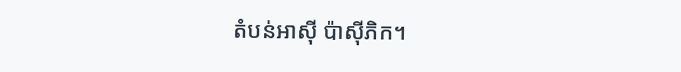តំបន់អាស៊ី ប៉ាស៊ីភិក។